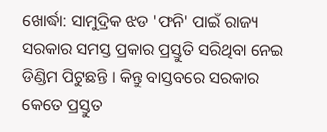ଖୋର୍ଦ୍ଧା: ସାମୁଦ୍ରିକ ଝଡ 'ଫନି' ପାଇଁ ରାଜ୍ୟ ସରକାର ସମସ୍ତ ପ୍ରକାର ପ୍ରସ୍ତୁତି ସରିଥିବା ନେଇ ଡିଣ୍ଡିମ ପିଟୁଛନ୍ତି । କିନ୍ତୁ ବାସ୍ତବରେ ସରକାର କେତେ ପ୍ରସ୍ତୁତ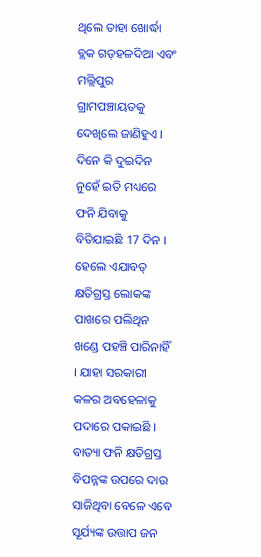ଥିଲେ ତାହା ଖୋର୍ଦ୍ଧା ବ୍ଲକ ଗଡ଼ହଳଦିଆ ଏବଂ ମଲ୍ଲିପୁର ଗ୍ରାମପଞ୍ଚାୟତକୁ ଦେଖିଲେ ଜାଣିହୁଏ । ଦିନେ କି ଦୁଇଦିନ ନୁହେଁ ଇତି ମଧ୍ୟରେ ଫନି ଯିବାକୁ ବିତିଯାଇଛି 17 ଦିନ । ହେଲେ ଏଯାବତ୍ କ୍ଷତିଗ୍ରସ୍ତ ଲୋକଙ୍କ ପାଖରେ ପଲିଥିନ ଖଣ୍ଡେ ପହଞ୍ଚି ପାରିନାହିଁ । ଯାହା ସରକାରୀ କଳର ଅବହେଳାକୁ ପଦାରେ ପକାଇଛି ।
ବାତ୍ୟା ଫନି କ୍ଷତିଗ୍ରସ୍ତ ବିପନ୍ନଙ୍କ ଉପରେ ଦାଉ ସାଜିଥିବା ବେଳେ ଏବେ ସୂର୍ଯ୍ୟଙ୍କ ଉତ୍ତାପ ଜନ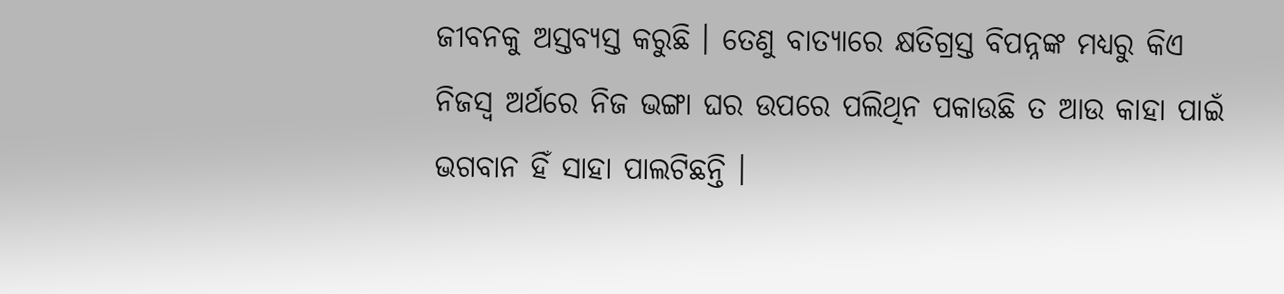ଜୀବନକୁ ଅସ୍ତବ୍ୟସ୍ତ କରୁଛି । ତେଣୁ ବାତ୍ୟାରେ କ୍ଷତିଗ୍ରସ୍ତ ବିପନ୍ନଙ୍କ ମଧ୍ୟରୁ କିଏ ନିଜସ୍ଵ ଅର୍ଥରେ ନିଜ ଭଙ୍ଗା ଘର ଉପରେ ପଲିଥିନ ପକାଉଛି ତ ଆଉ କାହା ପାଇଁ ଭଗବାନ ହିଁ ସାହା ପାଲଟିଛନ୍ତି ।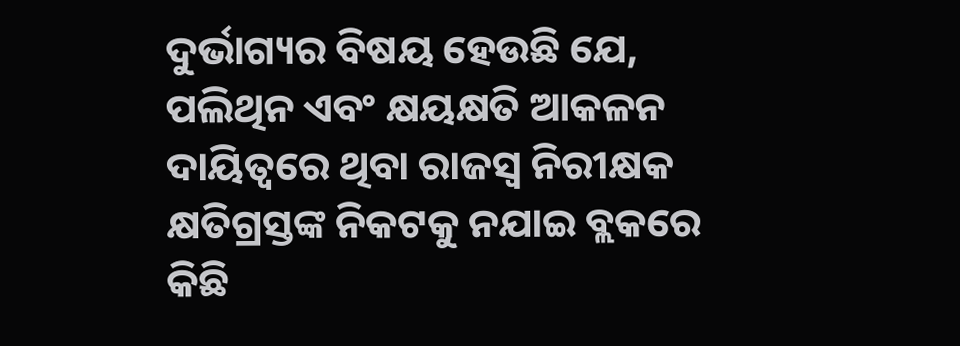ଦୁର୍ଭାଗ୍ୟର ବିଷୟ ହେଉଛି ଯେ, ପଲିଥିନ ଏବଂ କ୍ଷୟକ୍ଷତି ଆକଳନ ଦାୟିତ୍ୱରେ ଥିବା ରାଜସ୍ୱ ନିରୀକ୍ଷକ କ୍ଷତିଗ୍ରସ୍ତଙ୍କ ନିକଟକୁ ନଯାଇ ବ୍ଲକରେ କିଛି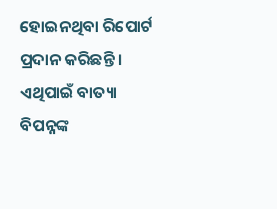ହୋଇନଥିବା ରିପୋର୍ଟ ପ୍ରଦାନ କରିଛନ୍ତି । ଏଥିପାଇଁ ବାତ୍ୟା ବିପନ୍ନଙ୍କ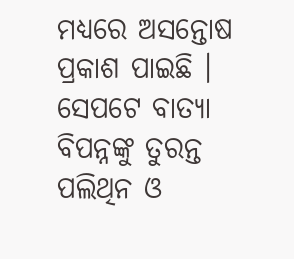ମଧ୍ୟରେ ଅସନ୍ତୋଷ ପ୍ରକାଶ ପାଇଛି । ସେପଟେ ବାତ୍ୟା ବିପନ୍ନଙ୍କୁ ତୁରନ୍ତ ପଲିଥିନ ଓ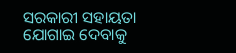ସରକାରୀ ସହାୟତା ଯୋଗାଇ ଦେବାକୁ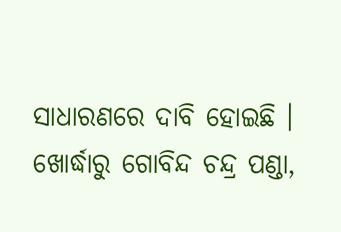ସାଧାରଣରେ ଦାବି ହୋଇଛି ।
ଖୋର୍ଦ୍ଧାରୁ ଗୋବିନ୍ଦ ଚନ୍ଦ୍ର ପଣ୍ଡା,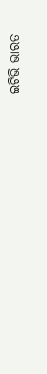ଇଟିଭି ଭାରତ